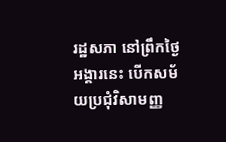រដ្ឋសភា នៅព្រឹកថ្ងៃអង្គារនេះ បើកសម័យប្រជុំវិសាមញ្ញ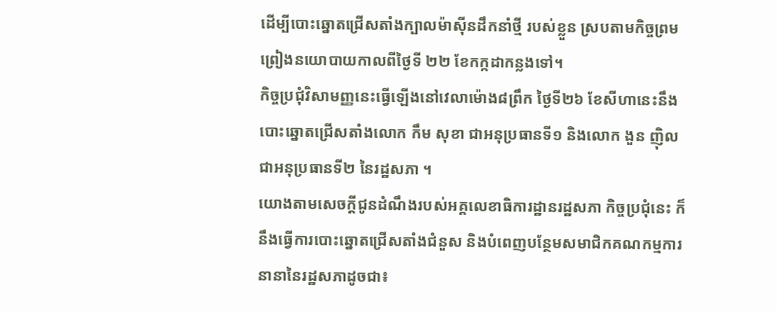ដើម្បីបោះឆ្នោតជ្រើសតាំងក្បាលម៉ាស៊ីនដឹកនាំថ្មី របស់ខ្លួន ស្របតាមកិច្ចព្រមព្រៀងនយោបាយកាលពីថ្ងៃទី ២២ ខែកក្កដាកន្លងទៅ។
កិច្ចប្រជុំវិសាមញ្ញនេះធ្វើឡើងនៅវេលាម៉ោង៨ព្រឹក ថ្ងៃទី២៦ ខែសីហានេះនឹងបោះឆ្នោតជ្រើសតាំងលោក កឹម សុខា ជាអនុប្រធានទី១ និងលោក ងួន ញ៉ិល ជាអនុប្រធានទី២ នៃរដ្ឋសភា ។
យោងតាមសេចក្តីជូនដំណឹងរបស់អគ្គលេខាធិការដ្ឋានរដ្ឋសភា កិច្ចប្រជុំនេះ ក៏នឹងធ្វើការបោះឆ្នោតជ្រើសតាំងជំនួស និងបំពេញបន្ថែមសមាជិកគណកម្មការនានានៃរដ្ឋសភាដូចជា៖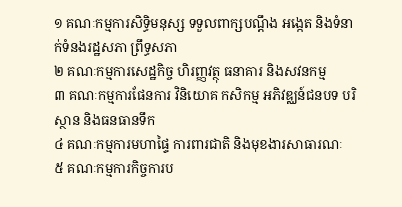១ គណៈកម្មការសិទ្ធិមនុស្ស ទទួលពាក្សបណ្តឹង អង្កេត និងទំនាក់ទំនងរដ្ឋសភា ព្រឹទ្ធសភា
២ គណៈកម្មការសេដ្ឋកិច្ច ហិរញ្ញវត្ថុ ធនាគារ និងសវនកម្ម
៣ គណៈកម្មការផែនការ វិនិយោគ កសិកម្ម អភិវឌ្ឈន៍ជនបទ បរិស្ថាន និងធនធានទឹក
៤ គណៈកម្មការមហាផ្ទៃ ការពារជាតិ និងមុខងារសាធារណៈ
៥ គណៈកម្មការកិច្ចការប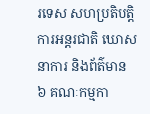រទេស សហប្រតិបត្តិការអន្តរជាតិ ឃោសនាការ និងព័ត៌មាន
៦ គណៈកម្មកា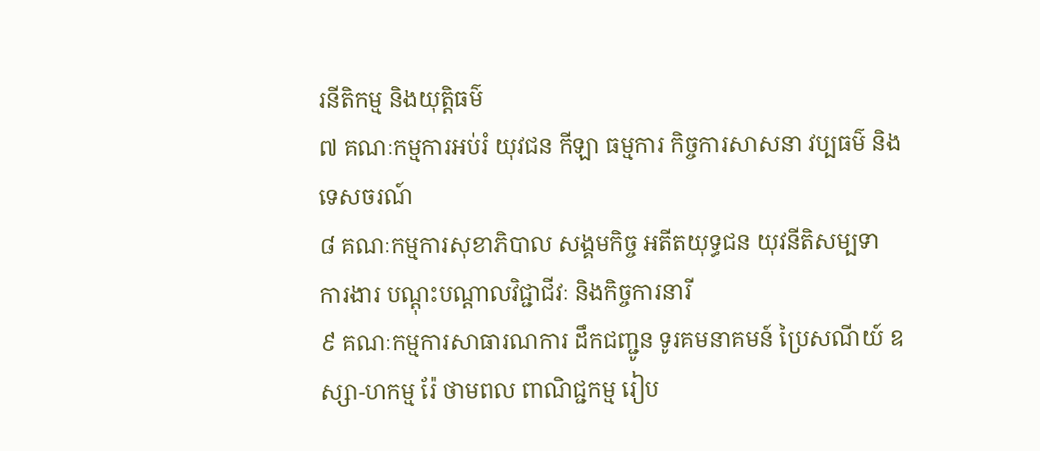រនីតិកម្ម និងយុត្តិធម៌
៧ គណៈកម្មការអប់រំ យុវជន កីឡា ធម្មការ កិច្ចការសាសនា វប្បធម៌ និងទេសចរណ៍
៨ គណៈកម្មការសុខាភិបាល សង្គមកិច្ច អតីតយុទ្ធជន យុវនីតិសម្បទា ការងារ បណ្តុះបណ្តាលវិជ្ជាជីវៈ និងកិច្ចការនារី
៩ គណៈកម្មការសាធារណការ ដឹកជញ្ជូន ទូរគមនាគមន៍ ប្រៃសណីយ៍ ឧស្សា-ហកម្ម រ៉ែ ថាមពល ពាណិជ្ជកម្ម រៀប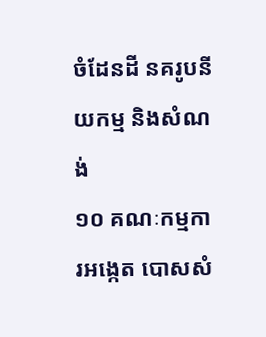ចំដែនដី នគរូបនីយកម្ម និងសំណង់
១០ គណៈកម្មការអង្កេត បោសសំ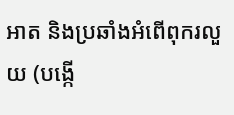អាត និងប្រឆាំងអំពើពុករលួយ (បង្កើ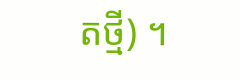តថ្មី) ។